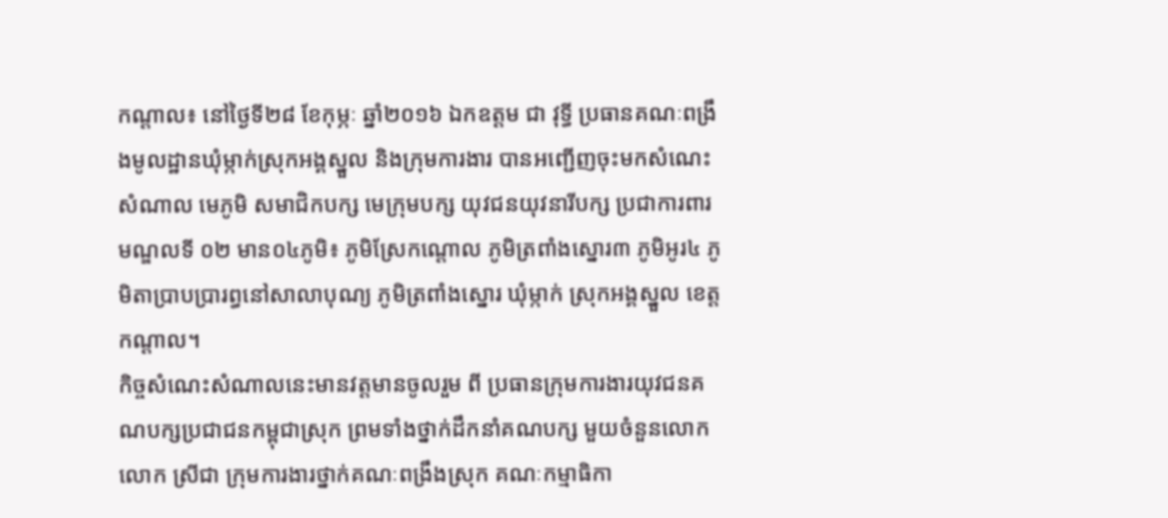កណ្តាល៖ នៅថ្ងៃទី២៨ ខែកុម្ភៈ ឆ្នាំ២០១៦ ឯកឧត្តម ជា វុទ្ធី ប្រធានគណៈពង្រឹងមូលដ្ឋានឃុំម្កាក់ស្រុកអង្គស្នួល និងក្រុមការងារ បានអញ្ជើញចុះមកសំណេះសំណាល មេភូមិ សមាជិកបក្ស មេក្រុមបក្ស យុវជនយុវនារីបក្ស ប្រជាការពារ មណ្ឌលទី ០២ មាន០៤ភូមិ៖ ភូមិស្រែកណ្តោល ភូមិត្រពាំងស្នោរ៣ ភូមិអូរ៤ ភូមិតាប្រាបប្រារព្ធនៅសាលាបុណ្យ ភូមិត្រពាំងស្នោរ ឃុំម្កាក់ ស្រុកអង្គស្នួល ខេត្តកណ្តាល។
កិច្ចសំណេះសំណាលនេះមានវត្តមានចូលរួម ពី ប្រធានក្រុមការងារយុវជនគណបក្សប្រជាជនកម្ពុជាស្រុក ព្រមទាំងថ្នាក់ដឹកនាំគណបក្ស មួយចំនួនលោក លោក ស្រីជា ក្រុមការងារថ្នាក់គណៈពង្រឹងស្រុក គណៈកម្មាធិកា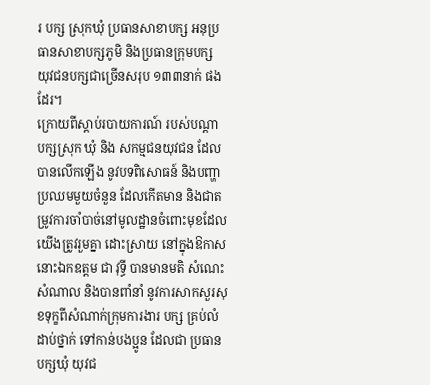រ បក្ស ស្រុកឃុំ ប្រធានសាខាបក្ស អនុប្រធានសាខាបក្សភូមិ និងប្រធានក្រុមបក្ស យុវជនបក្សជាច្រើនសរុប ១៣៣នាក់ ផងដែរ។
ក្រោយពីស្ដាប់របាយការណ៍ របស់បណ្ដា បក្សស្រុក ឃុំ និង សកម្មជនយុវជន ដែលបានលើកឡើង នូវបទពិសោធន៍ និងបញ្ហាប្រឈមមួយចំនួន ដែលកើតមាន និងជាតម្រូវការចាំបាច់នៅមូលដ្ឋានចំពោះមុខដែលយើងត្រូវរួមគ្នា ដោះស្រាយ នៅក្នុងឱកាសនោះឯកឧត្តម ជា វុទ្ធី បានមានមតិ សំណេះសំណាល និងបានពាំនាំ នូវការសាកសួរសុខទុក្ខពីសំណាក់ក្រុមការងារ បក្ស គ្រប់លំដាប់ថ្នាក់ ទៅកាន់បងប្អូន ដែលជា ប្រធាន បក្សឃុំ យុវជ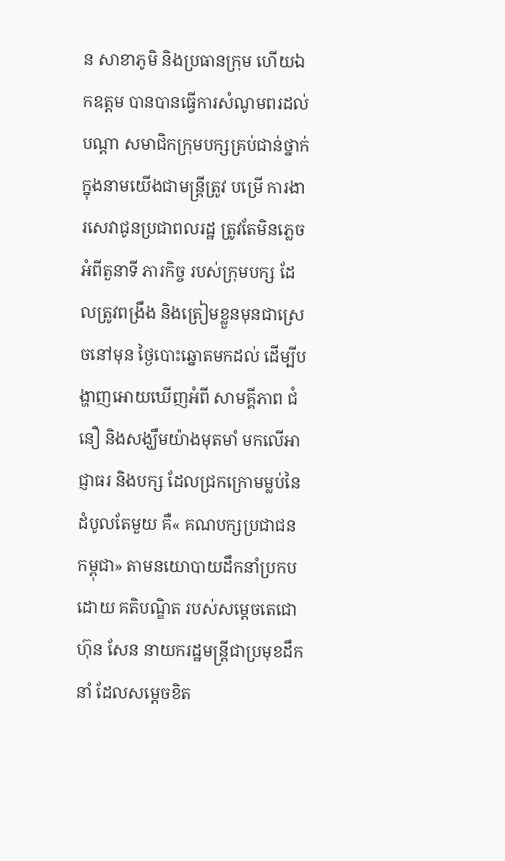ន សាខាភូមិ និងប្រធានក្រុម ហើយឯកឧត្តម បានបានធ្វើការសំណូមពរដល់បណ្ដា សមាជិកក្រុមបក្សគ្រប់ជាន់ថ្នាក់ ក្នុងនាមយើងជាមន្ត្រីត្រូវ បម្រើ ការងារសេវាជូនប្រជាពលរដ្ឋ ត្រូវតែមិនភ្លេច អំពីតួនាទី ភារកិច្ច របស់ក្រុមបក្ស ដែលត្រូវពង្រឹង និងត្រៀមខ្លួនមុនជាស្រេចនៅមុន ថ្ងៃបោះឆ្នោតមកដល់ ដើម្បីបង្ហាញអោយឃើញអំពី សាមគ្គីភាព ជំនឿ និងសង្ឃឹមយ៉ាងមុតមាំ មកលើអាជ្ញាធរ និងបក្ស ដែលជ្រកក្រោមម្លប់នៃដំបូលតែមួយ គឺ« គណបក្សប្រជាជនកម្ពុជា» តាមនយោបាយដឹកនាំប្រកបដោយ គតិបណ្ឌិត របស់សម្ដេចតេជោ ហ៊ុន សែន នាយករដ្ឋមន្ត្រីជាប្រមុខដឹកនាំ ដែលសម្ដេចខិត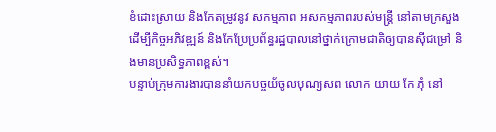ខំដោះស្រាយ និងកែតម្រូវនូវ សកម្មភាព អសកម្មភាពរបស់មន្ត្រី នៅតាមក្រសួង ដើម្បីកិច្ចអភិវឌ្ឍន៍ និងកែប្រែប្រព័ន្ធរដ្ឋបាលនៅថ្នាក់ក្រោមជាតិឲ្យបានស៊ីជម្រៅ និងមានប្រសិទ្ធភាពខ្ពស់។
បន្ទាប់ក្រុមការងារបាននាំយកបច្ចយ័ចូលបុណ្យសព លោក យាយ កែ ភុំ នៅ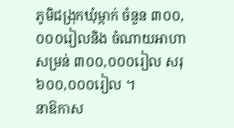ភូមិជង្រុកឃុំម្កាក់ ចំនួន ៣០០,០០០រៀលនិង ចំណាយអាហាសម្រន់ ៣០០,០០០រៀល សរុ៦០០,០០០រៀល ។
នាឱកាស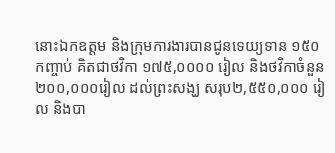នោះឯកឧត្តម និងក្រុមការងារបានជូនទេយ្យទាន ១៥០ កញ្ចាប់ គិតជាថវិកា ១៧៥,០០០០ រៀល និងថវិកាចំនួន ២០០,០០០រៀល ដល់ព្រះសង្ឃ សរុប២,៥៥០,០០០ រៀល និងបា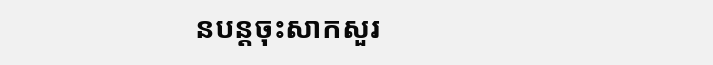នបន្តចុះសាកសួរ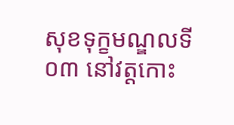សុខទុក្ខមណ្ឌលទី០៣ នៅវត្តកោះ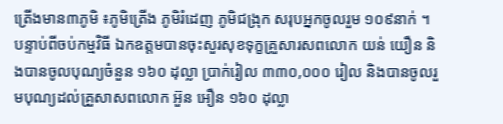ត្រើងមាន៣ភូមិ ៖ភូមិត្រើង ភូមិរំដេញ ភូមិជង្រុក សរុបអ្នកចូលរួម ១០៩នាក់ ។
បន្ទាប់ពីចប់កម្មវិធី ឯកឧត្តមបានចុះសួរសុខទុក្ខគ្រួសារសពលោក យន់ យឿន និងបានចូលបុណ្យចំនួន ១៦០ ដុល្លា ប្រាក់រៀល ៣៣០,០០០ រៀល និងបានចូលរួមបុណ្យដល់គ្រួសាសពលោក អ៊ួន អឿន ១៦០ ដុល្លា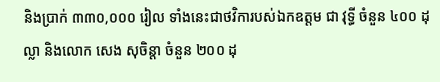និងប្រាក់ ៣៣០,០០០ រៀល ទាំងនេះជាថវិការបស់ឯកឧត្តម ជា វុទ្ធី ចំនួន ៤០០ ដុល្លា និងលោក សេង សុចិន្តា ចំនួន ២០០ ដុ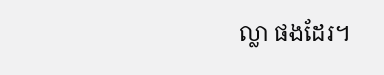ល្លា ផងដែរ។